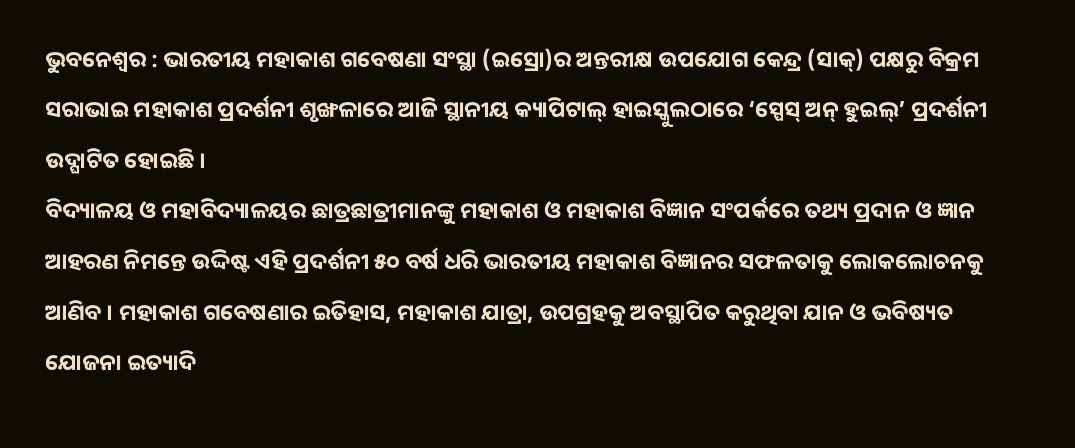ଭୁବନେଶ୍ୱର : ଭାରତୀୟ ମହାକାଶ ଗବେଷଣା ସଂସ୍ଥା (ଇସ୍ରୋ)ର ଅନ୍ତରୀକ୍ଷ ଉପଯୋଗ କେନ୍ଦ୍ର (ସାକ୍) ପକ୍ଷରୁ ବିକ୍ରମ ସରାଭାଇ ମହାକାଶ ପ୍ରଦର୍ଶନୀ ଶୃଙ୍ଖଳାରେ ଆଜି ସ୍ଥାନୀୟ କ୍ୟାପିଟାଲ୍ ହାଇସ୍କୁଲଠାରେ ‘ସ୍ପେସ୍ ଅନ୍ ହୁଇଲ୍’ ପ୍ରଦର୍ଶନୀ ଉଦ୍ଘାଟିତ ହୋଇଛି ।
ବିଦ୍ୟାଳୟ ଓ ମହାବିଦ୍ୟାଳୟର ଛାତ୍ରଛାତ୍ରୀମାନଙ୍କୁ ମହାକାଶ ଓ ମହାକାଶ ବିଜ୍ଞାନ ସଂପର୍କରେ ତଥ୍ୟ ପ୍ରଦାନ ଓ ଜ୍ଞାନ ଆହରଣ ନିମନ୍ତେ ଉଦ୍ଦିଷ୍ଟ ଏହି ପ୍ରଦର୍ଶନୀ ୫୦ ବର୍ଷ ଧରି ଭାରତୀୟ ମହାକାଶ ବିଜ୍ଞାନର ସଫଳତାକୁ ଲୋକଲୋଚନକୁ ଆଣିବ । ମହାକାଶ ଗବେଷଣାର ଇତିହାସ, ମହାକାଶ ଯାତ୍ରା, ଉପଗ୍ରହକୁ ଅବସ୍ଥାପିତ କରୁଥିବା ଯାନ ଓ ଭବିଷ୍ୟତ ଯୋଜନା ଇତ୍ୟାଦି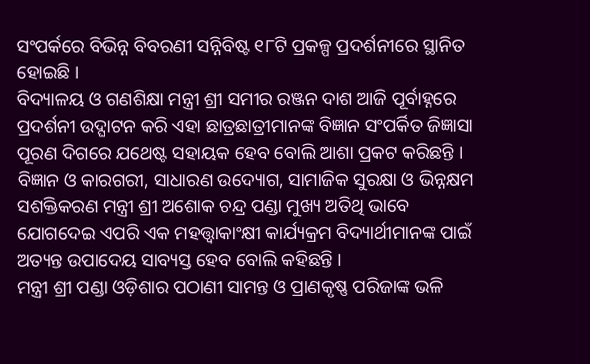ସଂପର୍କରେ ବିଭିନ୍ନ ବିବରଣୀ ସନ୍ନିବିଷ୍ଟ ୧୮ଟି ପ୍ରକଳ୍ପ ପ୍ରଦର୍ଶନୀରେ ସ୍ଥାନିତ ହୋଇଛି ।
ବିଦ୍ୟାଳୟ ଓ ଗଣଶିକ୍ଷା ମନ୍ତ୍ରୀ ଶ୍ରୀ ସମୀର ରଞ୍ଜନ ଦାଶ ଆଜି ପୂର୍ବାହ୍ନରେ ପ୍ରଦର୍ଶନୀ ଉଦ୍ଘାଟନ କରି ଏହା ଛାତ୍ରଛାତ୍ରୀମାନଙ୍କ ବିଜ୍ଞାନ ସଂପର୍କିତ ଜିଜ୍ଞାସା ପୂରଣ ଦିଗରେ ଯଥେଷ୍ଟ ସହାୟକ ହେବ ବୋଲି ଆଶା ପ୍ରକଟ କରିଛନ୍ତି । ବିଜ୍ଞାନ ଓ କାରଗରୀ, ସାଧାରଣ ଉଦ୍ୟୋଗ, ସାମାଜିକ ସୁରକ୍ଷା ଓ ଭିନ୍ନକ୍ଷମ ସଶକ୍ତିକରଣ ମନ୍ତ୍ରୀ ଶ୍ରୀ ଅଶୋକ ଚନ୍ଦ୍ର ପଣ୍ଡା ମୁଖ୍ୟ ଅତିଥି ଭାବେ ଯୋଗଦେଇ ଏପରି ଏକ ମହତ୍ତ୍ୱାକାଂକ୍ଷୀ କାର୍ଯ୍ୟକ୍ରମ ବିଦ୍ୟାର୍ଥୀମାନଙ୍କ ପାଇଁ ଅତ୍ୟନ୍ତ ଉପାଦେୟ ସାବ୍ୟସ୍ତ ହେବ ବୋଲି କହିଛନ୍ତି ।
ମନ୍ତ୍ରୀ ଶ୍ରୀ ପଣ୍ଡା ଓଡ଼ିଶାର ପଠାଣୀ ସାମନ୍ତ ଓ ପ୍ରାଣକୃଷ୍ଣ ପରିଜାଙ୍କ ଭଳି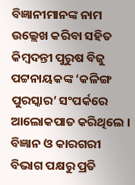ବିଜ୍ଞାନୀମାନଙ୍କ ନାମ ଉଲ୍ଲେଖ କରିବା ସହିତ କିମ୍ବଦନ୍ତୀ ପୁରୁଷ ବିଜୁ ପଟ୍ଟନାୟକଙ୍କ ‘କଳିଙ୍ଗ ପୁରସ୍କାର’ ସଂପର୍କରେ ଆଲୋକପାତ କରିଥିଲେ ।
ବିଜ୍ଞାନ ଓ କାରଗରୀ ବିଭାଗ ପକ୍ଷରୁ ପ୍ରତି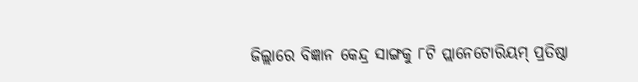ଜିଲ୍ଲାରେ ବିଜ୍ଞାନ କେନ୍ଦ୍ର ସାଙ୍ଗକୁ ୮ଟି ପ୍ଲାନେଟୋରିୟମ୍ ପ୍ରତିଷ୍ଠା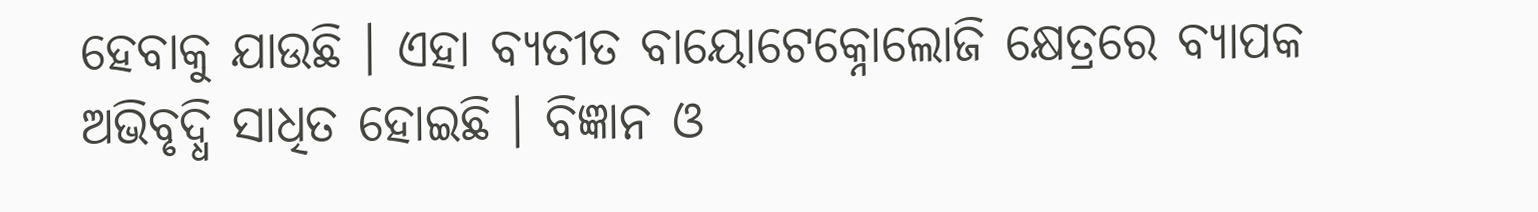ହେବାକୁ ଯାଉଛି । ଏହା ବ୍ୟତୀତ ବାୟୋଟେକ୍ନୋଲୋଜି କ୍ଷେତ୍ରରେ ବ୍ୟାପକ ଅଭିବୃଦ୍ଧି ସାଧିତ ହୋଇଛି । ବିଜ୍ଞାନ ଓ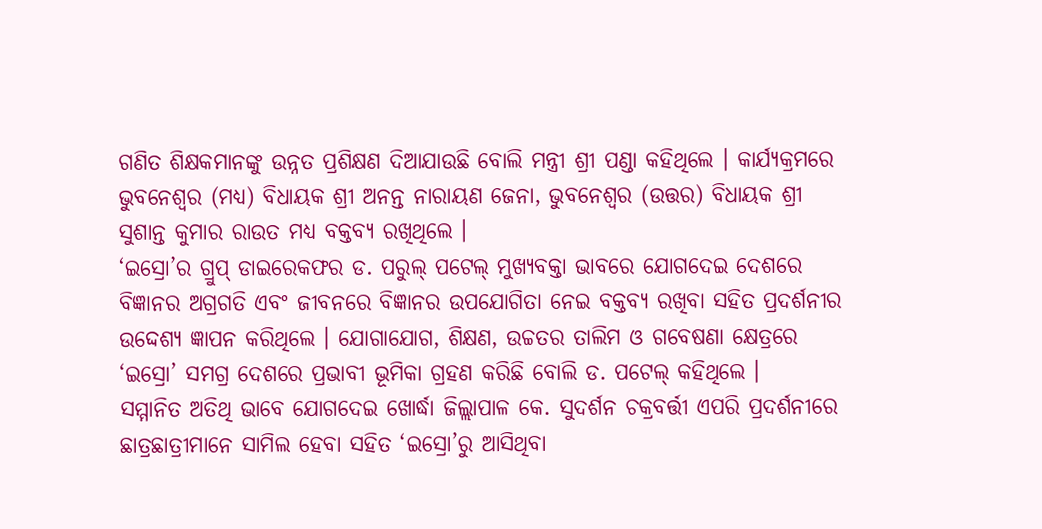ଗଣିତ ଶିକ୍ଷକମାନଙ୍କୁ ଉନ୍ନତ ପ୍ରଶିକ୍ଷଣ ଦିଆଯାଉଛି ବୋଲି ମନ୍ତ୍ରୀ ଶ୍ରୀ ପଣ୍ଡା କହିଥିଲେ । କାର୍ଯ୍ୟକ୍ରମରେ ଭୁବନେଶ୍ୱର (ମଧ୍ୟ) ବିଧାୟକ ଶ୍ରୀ ଅନନ୍ତ ନାରାୟଣ ଜେନା, ଭୁବନେଶ୍ୱର (ଉତ୍ତର) ବିଧାୟକ ଶ୍ରୀ ସୁଶାନ୍ତ କୁମାର ରାଉତ ମଧ୍ୟ ବକ୍ତବ୍ୟ ରଖିଥିଲେ ।
‘ଇସ୍ରୋ’ର ଗ୍ରୁପ୍ ଡାଇରେକଫର ଡ. ପରୁଲ୍ ପଟେଲ୍ ମୁଖ୍ୟବକ୍ତା ଭାବରେ ଯୋଗଦେଇ ଦେଶରେ ବିଜ୍ଞାନର ଅଗ୍ରଗତି ଏବଂ ଜୀବନରେ ବିଜ୍ଞାନର ଉପଯୋଗିତା ନେଇ ବକ୍ତବ୍ୟ ରଖିବା ସହିତ ପ୍ରଦର୍ଶନୀର ଉଦ୍ଦେଶ୍ୟ ଜ୍ଞାପନ କରିଥିଲେ । ଯୋଗାଯୋଗ, ଶିକ୍ଷଣ, ଉଚ୍ଚତର ତାଲିମ ଓ ଗବେଷଣା କ୍ଷେତ୍ରରେ ‘ଇସ୍ରୋ’ ସମଗ୍ର ଦେଶରେ ପ୍ରଭାବୀ ଭୂମିକା ଗ୍ରହଣ କରିଛି ବୋଲି ଡ. ପଟେଲ୍ କହିଥିଲେ ।
ସମ୍ମାନିତ ଅତିଥି ଭାବେ ଯୋଗଦେଇ ଖୋର୍ଦ୍ଧା ଜିଲ୍ଲାପାଳ କେ. ସୁଦର୍ଶନ ଚକ୍ରବର୍ତ୍ତୀ ଏପରି ପ୍ରଦର୍ଶନୀରେ ଛାତ୍ରଛାତ୍ରୀମାନେ ସାମିଲ ହେବା ସହିତ ‘ଇସ୍ରୋ’ରୁ ଆସିଥିବା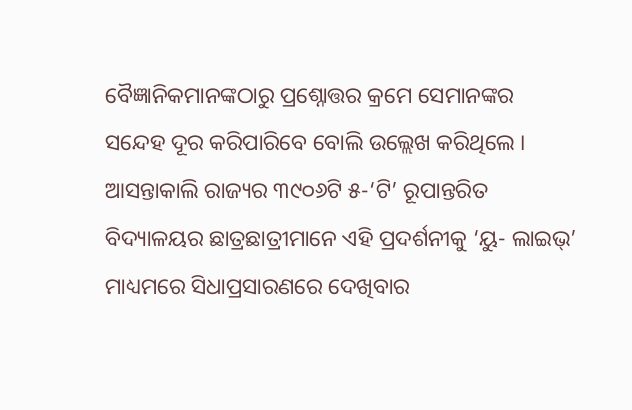ବୈଜ୍ଞାନିକମାନଙ୍କଠାରୁ ପ୍ରଶ୍ନୋତ୍ତର କ୍ରମେ ସେମାନଙ୍କର ସନ୍ଦେହ ଦୂର କରିପାରିବେ ବୋଲି ଉଲ୍ଲେଖ କରିଥିଲେ । ଆସନ୍ତାକାଲି ରାଜ୍ୟର ୩୯୦୬ଟି ୫-‘ଟି’ ରୂପାନ୍ତରିତ ବିଦ୍ୟାଳୟର ଛାତ୍ରଛାତ୍ରୀମାନେ ଏହି ପ୍ରଦର୍ଶନୀକୁ ‘ୟୁ- ଲାଇଭ୍’ ମାଧ୍ୟମରେ ସିଧାପ୍ରସାରଣରେ ଦେଖିବାର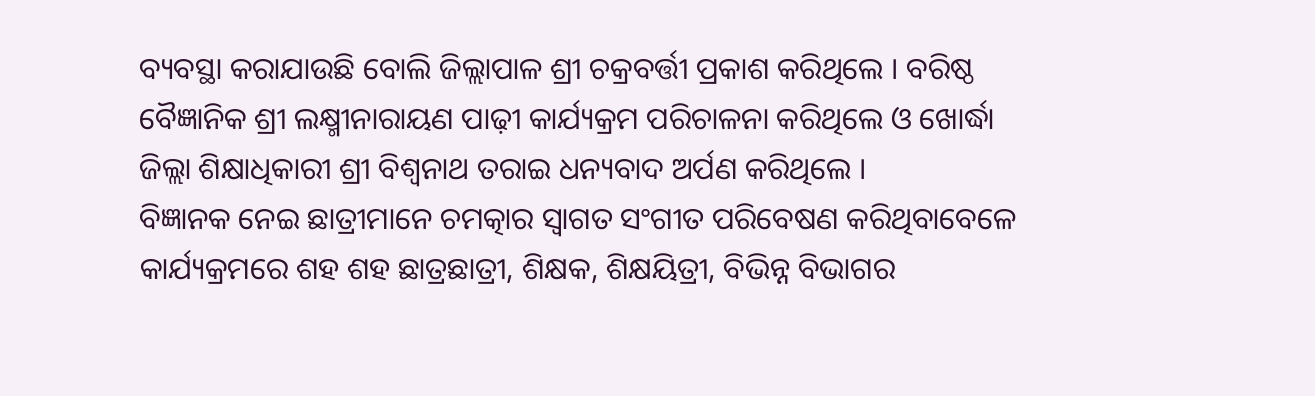ବ୍ୟବସ୍ଥା କରାଯାଉଛି ବୋଲି ଜିଲ୍ଲାପାଳ ଶ୍ରୀ ଚକ୍ରବର୍ତ୍ତୀ ପ୍ରକାଶ କରିଥିଲେ । ବରିଷ୍ଠ ବୈଜ୍ଞାନିକ ଶ୍ରୀ ଲକ୍ଷ୍ମୀନାରାୟଣ ପାଢ଼ୀ କାର୍ଯ୍ୟକ୍ରମ ପରିଚାଳନା କରିଥିଲେ ଓ ଖୋର୍ଦ୍ଧା ଜିଲ୍ଲା ଶିକ୍ଷାଧିକାରୀ ଶ୍ରୀ ବିଶ୍ୱନାଥ ତରାଇ ଧନ୍ୟବାଦ ଅର୍ପଣ କରିଥିଲେ ।
ବିଜ୍ଞାନକ ନେଇ ଛାତ୍ରୀମାନେ ଚମତ୍କାର ସ୍ୱାଗତ ସଂଗୀତ ପରିବେଷଣ କରିଥିବାବେଳେ କାର୍ଯ୍ୟକ୍ରମରେ ଶହ ଶହ ଛାତ୍ରଛାତ୍ରୀ, ଶିକ୍ଷକ, ଶିକ୍ଷୟିତ୍ରୀ, ବିଭିନ୍ନ ବିଭାଗର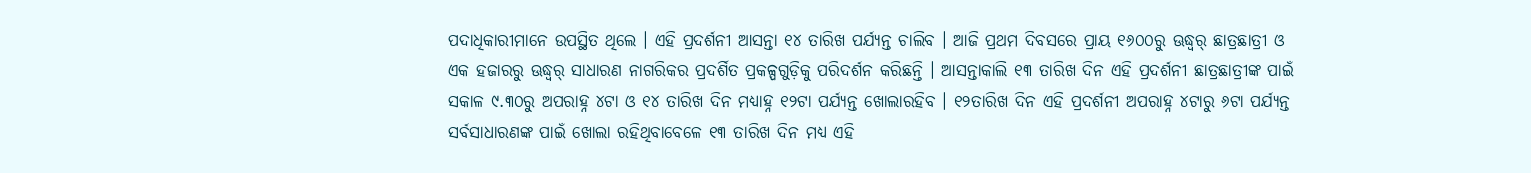ପଦାଧିକାରୀମାନେ ଉପସ୍ଥିତ ଥିଲେ । ଏହି ପ୍ରଦର୍ଶନୀ ଆସନ୍ତା ୧୪ ତାରିଖ ପର୍ଯ୍ୟନ୍ତ ଚାଲିବ । ଆଜି ପ୍ରଥମ ଦିବସରେ ପ୍ରାୟ ୧୬୦୦ରୁ ଊଦ୍ଧ୍ୱର୍ ଛାତ୍ରଛାତ୍ରୀ ଓ ଏକ ହଜାରରୁ ଊଦ୍ଧ୍ୱର୍ ସାଧାରଣ ନାଗରିକର ପ୍ରଦର୍ଶିତ ପ୍ରକଳ୍ପଗୁଡ଼ିକୁ ପରିଦର୍ଶନ କରିଛନ୍ତି । ଆସନ୍ତାକାଲି ୧୩ ତାରିଖ ଦିନ ଏହି ପ୍ରଦର୍ଶନୀ ଛାତ୍ରଛାତ୍ରୀଙ୍କ ପାଇଁ ସକାଳ ୯.୩୦ରୁ ଅପରାହ୍ନ ୪ଟା ଓ ୧୪ ତାରିଖ ଦିନ ମଧ୍ୟାହ୍ନ ୧୨ଟା ପର୍ଯ୍ୟନ୍ତ ଖୋଲାରହିବ । ୧୨ତାରିଖ ଦିନ ଏହି ପ୍ରଦର୍ଶନୀ ଅପରାହ୍ନ ୪ଟାରୁ ୬ଟା ପର୍ଯ୍ୟନ୍ତ ସର୍ବସାଧାରଣଙ୍କ ପାଇଁ ଖୋଲା ରହିଥିବାବେଳେ ୧୩ ତାରିଖ ଦିନ ମଧ୍ୟ ଏହି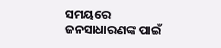ସମୟରେ ଜନସାଧାରଣଙ୍କ ପାଇଁ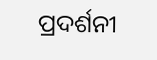ପ୍ରଦର୍ଶନୀ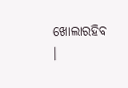ଖୋଲାରହିବ ।